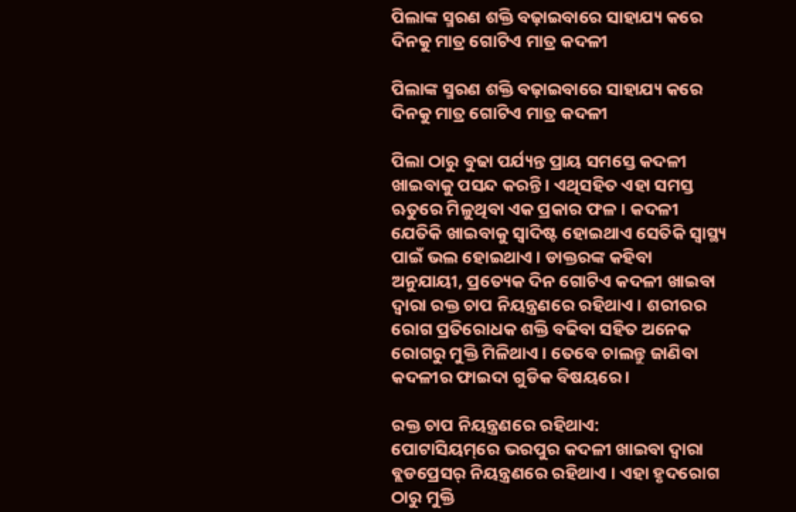ପିଲାଙ୍କ ସ୍ମରଣ ଶକ୍ତି ବଢ଼ାଇବାରେ ସାହାଯ୍ୟ କରେ ଦିନକୁ ମାତ୍ର ଗୋଟିଏ ମାତ୍ର କଦଳୀ

ପିଲାଙ୍କ ସ୍ମରଣ ଶକ୍ତି ବଢ଼ାଇବାରେ ସାହାଯ୍ୟ କରେ ଦିନକୁ ମାତ୍ର ଗୋଟିଏ ମାତ୍ର କଦଳୀ

ପିଲା ଠାରୁ ବୁଢା ପର୍ଯ୍ୟନ୍ତ ପ୍ରାୟ ସମସ୍ତେ କଦଳୀ ଖାଇବାକୁ ପସନ୍ଦ କରନ୍ତି । ଏଥିସହିତ ଏହା ସମସ୍ତ ଋତୁରେ ମିଳୁଥିବା ଏକ ପ୍ରକାର ଫଳ। କଦଳୀ ଯେତିକି ଖାଇବାକୁ ସ୍ୱାଦିଷ୍ଟ ହୋଇଥାଏ ସେତିକି ସ୍ୱାସ୍ଥ୍ୟ ପାଇଁ ଭଲ ହୋଇଥାଏ । ଡାକ୍ତରଙ୍କ କହିବା ଅନୁଯାୟୀ, ପ୍ରତ୍ୟେକ ଦିନ ଗୋଟିଏ କଦଳୀ ଖାଇବା ଦ୍ୱାରା ରକ୍ତ ଚାପ ନିୟନ୍ତ୍ରଣରେ ରହିଥାଏ। ଶରୀରର ରୋଗ ପ୍ରତିରୋଧକ ଶକ୍ତି ବଢିବା ସହିତ ଅନେକ ରୋଗରୁ ମୁକ୍ତି ମିଳିଥାଏ । ତେବେ ଚାଲନ୍ତୁ ଜାଣିବା କଦଳୀର ଫାଇଦା ଗୁଡିକ ବିଷୟରେ ।

ରକ୍ତ ଚାପ ନିୟନ୍ତ୍ରଣରେ ରହିଥାଏ:
ପୋଟାସିୟମ୍‌ରେ ଭରପୁର କଦଳୀ ଖାଇବା ଦ୍ୱାରା ବ୍ଲଡପ୍ରେସର୍ ନିୟନ୍ତ୍ରଣରେ ରହିଥାଏ । ଏହା ହୃଦରୋଗ ଠାରୁ ମୁକ୍ତି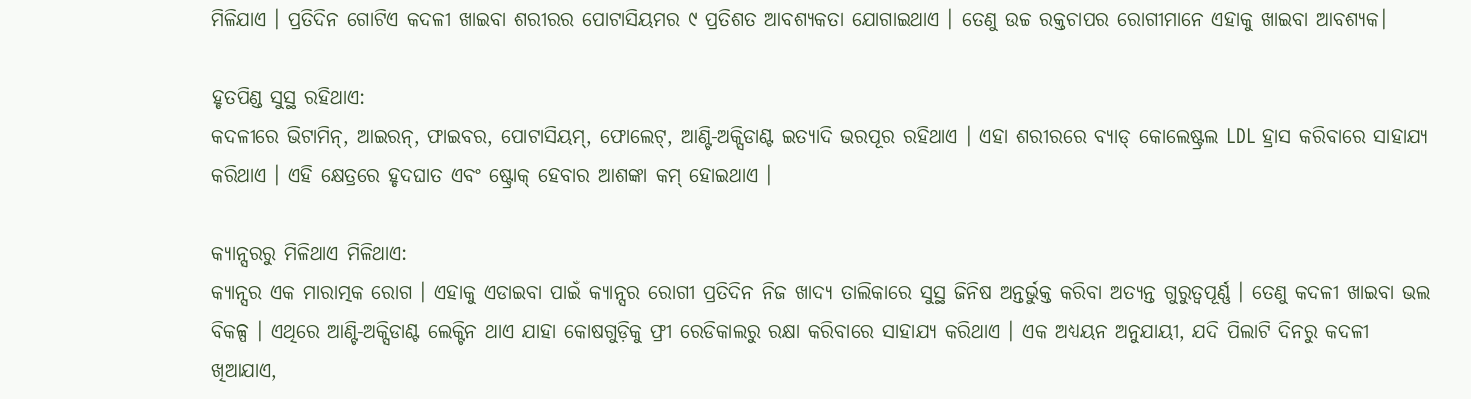ମିଳିଯାଏ । ପ୍ରତିଦିନ ଗୋଟିଏ କଦଳୀ ଖାଇବା ଶରୀରର ପୋଟାସିୟମର ୯ ପ୍ରତିଶତ ଆବଶ୍ୟକତା ଯୋଗାଇଥାଏ । ତେଣୁ ଉଚ୍ଚ ରକ୍ତଚାପର ରୋଗୀମାନେ ଏହାକୁ ଖାଇବା ଆବଶ୍ୟକ।

ହୃତପିଣ୍ଡ ସୁସ୍ଥ ରହିଥାଏ:
କଦଳୀରେ ଭିଟାମିନ୍, ଆଇରନ୍, ଫାଇବର, ପୋଟାସିୟମ୍, ଫୋଲେଟ୍, ଆଣ୍ଟି-ଅକ୍ସିଡାଣ୍ଟ ଇତ୍ୟାଦି ଭରପୂର ରହିଥାଏ । ଏହା ଶରୀରରେ ବ୍ୟାଡ୍ କୋଲେଷ୍ଟ୍ରଲ LDL ହ୍ରାସ କରିବାରେ ସାହାଯ୍ୟ କରିଥାଏ । ଏହି କ୍ଷେତ୍ରରେ ହୃଦଘାତ ଏବଂ ଷ୍ଟ୍ରୋକ୍ ହେବାର ଆଶଙ୍କା କମ୍ ହୋଇଥାଏ ।

କ୍ୟାନ୍ସରରୁ ମିଳିଥାଏ ମିଳିଥାଏ:
କ୍ୟାନ୍ସର ଏକ ମାରାତ୍ମକ ରୋଗ । ଏହାକୁ ଏଡାଇବା ପାଇଁ କ୍ୟାନ୍ସର ରୋଗୀ ପ୍ରତିଦିନ ନିଜ ଖାଦ୍ୟ ତାଲିକାରେ ସୁସ୍ଥ ଜିନିଷ ଅନ୍ତର୍ଭୁକ୍ତ କରିବା ଅତ୍ୟନ୍ତ ଗୁରୁତ୍ୱପୂର୍ଣ୍ଣ । ତେଣୁ କଦଳୀ ଖାଇବା ଭଲ ବିକଳ୍ପ । ଏଥିରେ ଆଣ୍ଟି-ଅକ୍ସିଡାଣ୍ଟ ଲେକ୍ଟିନ ଥାଏ ଯାହା କୋଷଗୁଡ଼ିକୁ ଫ୍ରୀ ରେଡିକାଲରୁ ରକ୍ଷା କରିବାରେ ସାହାଯ୍ୟ କରିଥାଏ । ଏକ ଅଧ୍ୟୟନ ଅନୁଯାୟୀ, ଯଦି ପିଲାଟି ଦିନରୁ କଦଳୀ ଖିଆଯାଏ,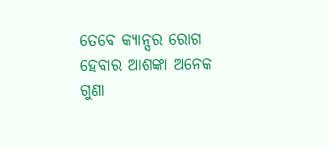ତେବେ କ୍ୟାନ୍ସର ରୋଗ ହେବାର ଆଶଙ୍କା ଅନେକ ଗୁଣା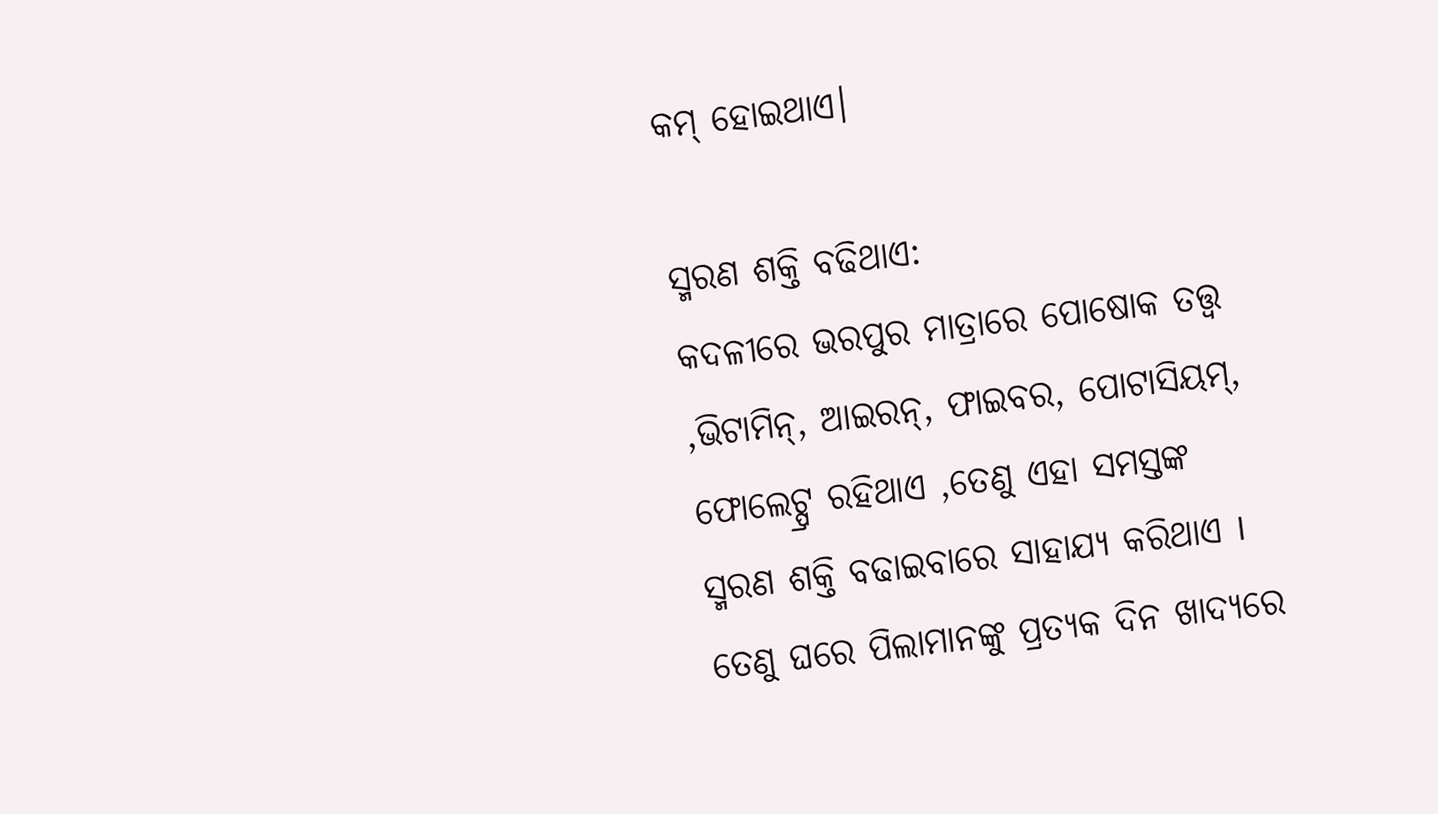କମ୍ ହୋଇଥାଏ।

ସ୍ମରଣ ଶକ୍ତି ବଢିଥାଏ:
କଦଳୀରେ ଭରପୁର ମାତ୍ରାରେ ପୋଷୋକ ତତ୍ତ୍ୱ ,ଭିଟାମିନ୍, ଆଇରନ୍, ଫାଇବର, ପୋଟାସିୟମ୍, ଫୋଲେଟ୍ପ୍ର ରହିଥାଏ ,ତେଣୁ ଏହା ସମସ୍ତଙ୍କ ସ୍ମରଣ ଶକ୍ତି ବଢାଇବାରେ ସାହାଯ୍ୟ କରିଥାଏ I ତେଣୁ ଘରେ ପିଲାମାନଙ୍କୁ ପ୍ରତ୍ୟକ ଦିନ ଖାଦ୍ୟରେ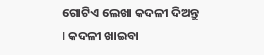ଗୋଟିଏ ଲେଖା କଦଳୀ ଦିଅନ୍ତୁ I କଦଳୀ ଖାଇବା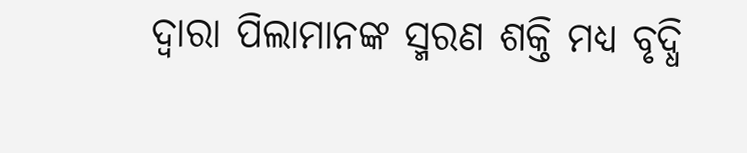ଦ୍ୱାରା ପିଲାମାନଙ୍କ ସ୍ମରଣ ଶକ୍ତି ମଧ୍ୟ ବୃଦ୍ଧି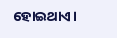ହୋଇଥାଏ।